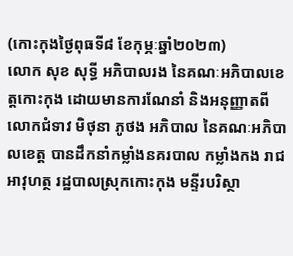(កោះកុងថ្ងៃពុធទី៨ ខែកុម្ភៈឆ្នាំ២០២៣)
លោក សុខ សុទ្ធី អភិបាលរង នៃគណៈអភិបាលខេត្តកោះកុង ដោយមានការណែនាំ និងអនុញ្ញាតពី លោកជំទាវ មិថុនា ភូថង អភិបាល នៃគណៈអភិបាលខេត្ត បានដឹកនាំកម្លាំងនគរបាល កម្លាំងកង រាជអាវុហត្ថ រដ្ឋបាលស្រុកកោះកុង មន្ទីរបរិស្ថា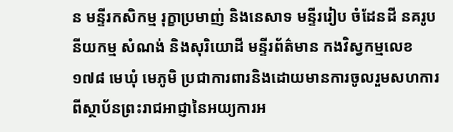ន មន្ទីរកសិកម្ម រុក្ខាប្រមាញ់ និងនេសាទ មន្ទីររៀប ចំដែនដី នគរូបនីយកម្ម សំណង់ និងសុរិយោដី មន្ទីរព័ត៌មាន កងវិស្វកម្មលេខ១៧៨ មេឃុំ មេភូមិ ប្រជាការពារនិងដោយមានការចូលរួមសហការពីស្ថាប័នព្រះរាជអាជ្ញានៃអយ្យការអ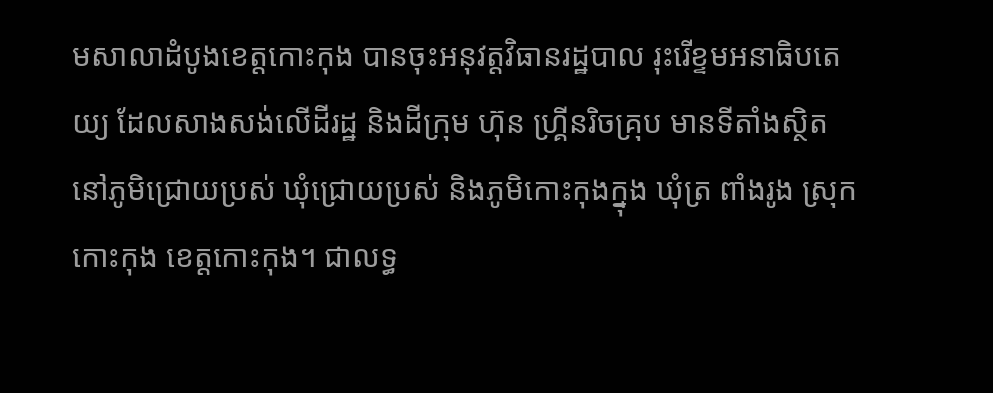មសាលាដំបូងខេត្តកោះកុង បានចុះអនុវត្តវិធានរដ្ឋបាល រុះរើខ្ទមអនាធិបតេយ្យ ដែលសាងសង់លើដីរដ្ឋ និងដីក្រុម ហ៊ុន ហ្គ្រីនរិចគ្រុប មានទីតាំងស្ថិតនៅភូមិជ្រោយប្រស់ ឃុំជ្រោយប្រស់ និងភូមិកោះកុងក្នុង ឃុំត្រ ពាំងរូង ស្រុកកោះកុង ខេត្តកោះកុង។ ជាលទ្ធ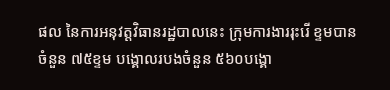ផល នៃការអនុវត្តវិធានរដ្ឋបាលនេះ ក្រុមការងាររុះរើ ខ្ទមបានចំនួន ៧៥ខ្ទម បង្គោលរបងចំនួន ៥៦០បង្គោ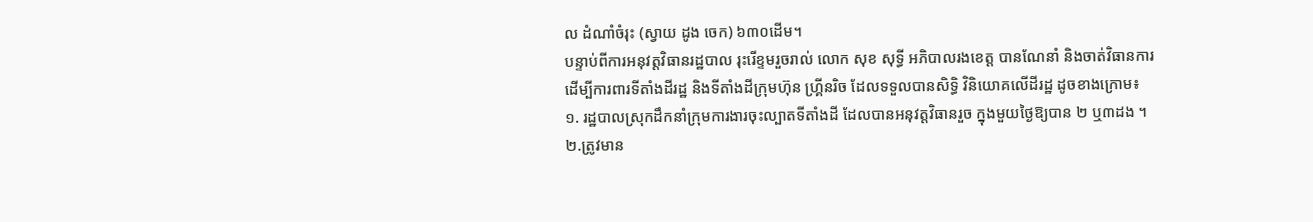ល ដំណាំចំរុះ (ស្វាយ ដូង ចេក) ៦៣០ដើម។
បន្ទាប់ពីការអនុវត្តវិធានរដ្ឋបាល រុះរើខ្ទមរួចរាល់ លោក សុខ សុទ្ធី អភិបាលរងខេត្ត បានណែនាំ និងចាត់វិធានការ ដើម្បីការពារទីតាំងដីរដ្ឋ និងទីតាំងដីក្រុមហ៊ុន ហ្គ្រីនរិច ដែលទទួលបានសិទ្ធិ វិនិយោគលើដីរដ្ឋ ដូចខាងក្រោម៖
១. រដ្ឋបាលស្រុកដឹកនាំក្រុមការងារចុះល្បាតទីតាំងដី ដែលបានអនុវត្តវិធានរួច ក្នុងមួយថ្ងៃឱ្យបាន ២ ឬ៣ដង ។
២.ត្រូវមាន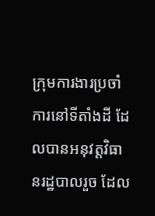ក្រុមការងារប្រចាំការនៅទីតាំងដី ដែលបានអនុវត្តវិធានរដ្ឋបាលរួច ដែល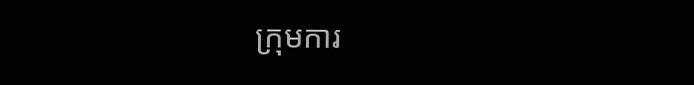ក្រុមការ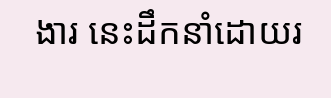ងារ នេះដឹកនាំដោយរ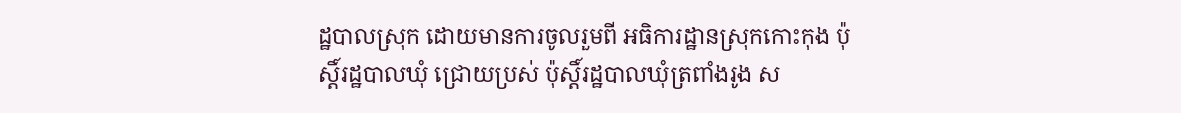ដ្ឋបាលស្រុក ដោយមានការចូលរួមពី អធិការដ្ឋានស្រុកកោះកុង ប៉ុស្តិ៍រដ្ឋបាលឃុំ ជ្រោយប្រស់ ប៉ុស្តិ៍រដ្ឋបាលឃុំត្រពាំងរូង ស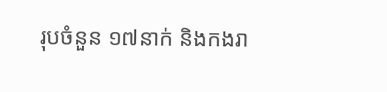រុបចំនួន ១៧នាក់ និងកងរា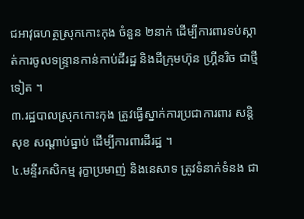ជអាវុធហត្ថស្រុកកោះកុង ចំនួន ២នាក់ ដើម្បីការពារទប់ស្កាត់ការចូលទន្ទ្រានកាន់កាប់ដីរដ្ឋ និងដីក្រុមហ៊ុន ហ្គ្រីនរិច ជាថ្មីទៀត ។
៣.រដ្ឋបាលស្រុកកោះកុង ត្រូវធ្វើស្នាក់ការប្រជាការពារ សន្តិសុខ សណ្តាប់ធ្នាប់ ដើម្បីការពារដីរដ្ឋ ។
៤.មន្ទីរកសិកម្ម រុក្ខាប្រមាញ់ និងនេសាទ ត្រូវទំនាក់ទំនង ជា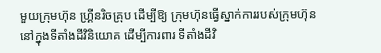មួយក្រុមហ៊ុន ហ្គ្រីនរិចគ្រុប ដើម្បីឱ្យ ក្រុមហ៊ុនធ្វើស្នាក់ការរបស់ក្រុមហ៊ុន នៅក្នុងទីតាំងដីវិនិយោគ ដើម្បីការពារ ទីតាំងដីវិ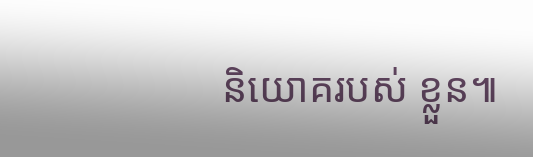និយោគរបស់ ខ្លួន៕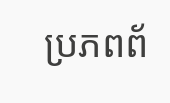ប្រភពព័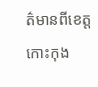ត៌មានពីខេត្តកោះកុង